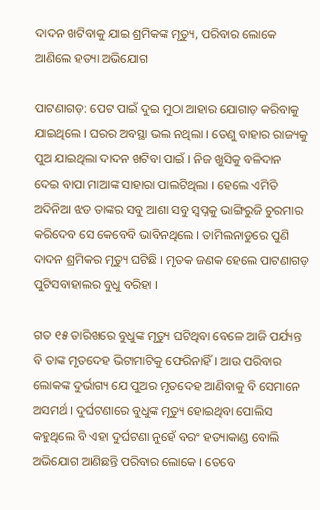ଦାଦନ ଖଟିବାକୁ ଯାଇ ଶ୍ରମିକଙ୍କ ମୃତ୍ୟୁ, ପରିବାର ଲୋକେ ଆଣିଲେ ହତ୍ୟା ଅଭିଯୋଗ

ପାଟଣାଗଡ଼: ପେଟ ପାଇଁ ଦୁଇ ମୁଠା ଆହାର ଯୋଗାଡ଼ କରିବାକୁ ଯାଇଥିଲେ । ଘରର ଅବସ୍ଥା ଭଲ ନଥିଲା । ତେଣୁ ବାହାର ରାଜ୍ୟକୁ ପୁଅ ଯାଇଥିଲା ଦାଦନ ଖଟିବା ପାଇଁ । ନିଜ ଖୁସିକୁ ବଳିଦାନ ଦେଇ ବାପା ମାଆଙ୍କ ସାହାରା ପାଲଟିଥିଲା । ହେଲେ ଏମିତି ଅଦିନିଆ ଝଡ ତାଙ୍କର ସବୁ ଆଶା ସବୁ ସ୍ୱପ୍ନକୁ ଭାଙ୍ଗିରୁଜି ଚୁରମାର କରିଦେବ ସେ କେବେବି ଭାବିନଥିଲେ । ତାମିଲନାଡୁରେ ପୁଣି ଦାଦନ ଶ୍ରମିକର ମୃତ୍ୟୁ ଘଟିଛି । ମୃତକ ଜଣକ ହେଲେ ପାଟଣାଗଡ଼ ପୁଟିସବାହାଲର ବୁଧୁ ବରିହା ।

ଗତ ୧୫ ତାରିଖରେ ବୁଧୁଙ୍କ ମୃତ୍ୟୁ ଘଟିଥିବା ବେଳେ ଆଜି ପର୍ଯ୍ୟନ୍ତ ବି ତାଙ୍କ ମୃତଦେହ ଭିଟାମାଟିକୁ ଫେରିନାହିଁ । ଆଉ ପରିବାର ଲୋକଙ୍କ ଦୁର୍ଭାଗ୍ୟ ଯେ ପୁଅର ମୃତଦେହ ଆଣିବାକୁ ବି ସେମାନେ ଅସମର୍ଥ । ଦୁର୍ଘଟଣାରେ ବୁଧୁଙ୍କ ମୃତ୍ୟୁ ହୋଇଥିବା ପୋଲିସ କହୁଥିଲେ ବି ଏହା ଦୁର୍ଘଟଣା ନୁହେଁ ବରଂ ହତ୍ୟାକାଣ୍ଡ ବୋଲି ଅଭିଯୋଗ ଆଣିଛନ୍ତି ପରିବାର ଲୋକେ । ତେବେ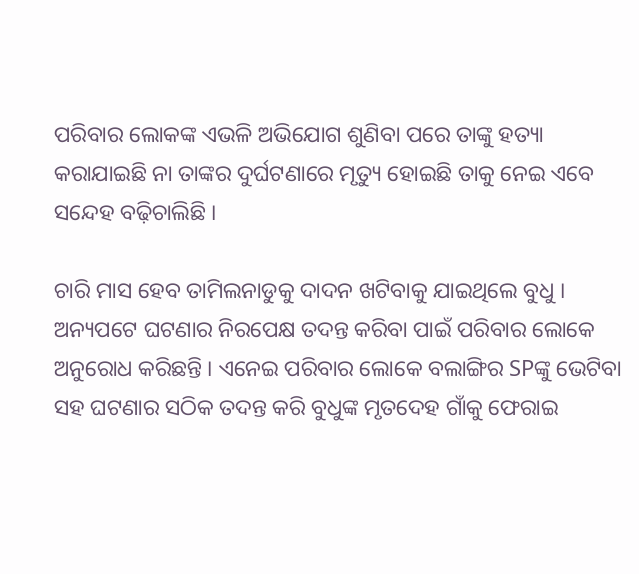ପରିବାର ଲୋକଙ୍କ ଏଭଳି ଅଭିଯୋଗ ଶୁଣିବା ପରେ ତାଙ୍କୁ ହତ୍ୟା କରାଯାଇଛି ନା ତାଙ୍କର ଦୁର୍ଘଟଣାରେ ମୃତ୍ୟୁ ହୋଇଛି ତାକୁ ନେଇ ଏବେ ସନ୍ଦେହ ବଢ଼ିଚାଲିଛି ।

ଚାରି ମାସ ହେବ ତାମିଲନାଡୁକୁ ଦାଦନ ଖଟିବାକୁ ଯାଇଥିଲେ ବୁଧୁ । ଅନ୍ୟପଟେ ଘଟଣାର ନିରପେକ୍ଷ ତଦନ୍ତ କରିବା ପାଇଁ ପରିବାର ଲୋକେ ଅନୁରୋଧ କରିଛନ୍ତି । ଏନେଇ ପରିବାର ଲୋକେ ବଲାଙ୍ଗିର SPଙ୍କୁ ଭେଟିବା ସହ ଘଟଣାର ସଠିକ ତଦନ୍ତ କରି ବୁଧୁଙ୍କ ମୃତଦେହ ଗାଁକୁ ଫେରାଇ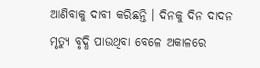ଆଣିବାକୁ ଦାବୀ କରିଛନ୍ତି । ଦିନକୁ ଦିନ ଦାଦନ ମୃତ୍ୟୁ ବୃଦ୍ଧି ପାଉଥିବା ବେଳେ ଅକାଳରେ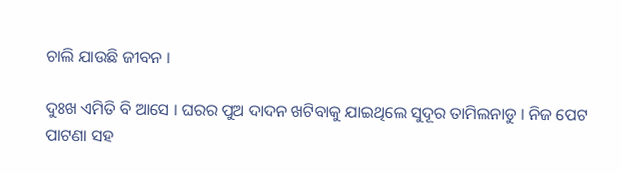ଚାଲି ଯାଉଛି ଜୀବନ ।

ଦୁଃଖ ଏମିତି ବି ଆସେ । ଘରର ପୁଅ ଦାଦନ ଖଟିବାକୁ ଯାଇଥିଲେ ସୁଦୂର ତାମିଲନାଡୁ । ନିଜ ପେଟ ପାଟଣା ସହ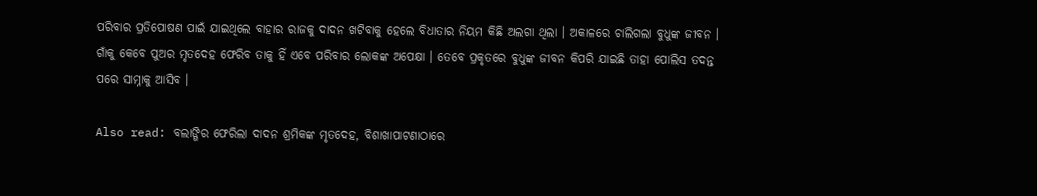ପରିବାର ପ୍ରତିପୋଷଣ ପାଇଁ ଯାଇଥିଲେ ବାହାର ରାଜକୁ ଦାଦନ ଖଟିବାକୁ ହେଲେ ବିଧାତାର ନିୟମ କିଛି ଅଲଗା ଥିଲା । ଅକାଳରେ ଚାଲିଗଲା ବୁଧୁଙ୍କ ଜୀବନ । ଗାଁକୁ କେବେ ପୁଅର ମୃତଦେହ ଫେରିବ ତାକୁ ହିଁ ଏବେ ପରିବାର ଲୋକଙ୍କ ଅପେକ୍ଷା । ତେବେ ପ୍ରକୃତରେ ବୁଧୁଙ୍କ ଜୀବନ କିପରି ଯାଇଛି ତାହା ପୋଲିସ ତଦନ୍ତ ପରେ ସାମ୍ନାକୁ ଆସିବ ।

Also read: ବଲାଙ୍ଗିର ଫେରିଲା ଦାଦନ ଶ୍ରମିକଙ୍କ ମୃତଦେହ, ବିଶାଖାପାଟଣାଠାରେ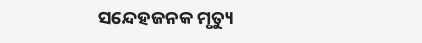ସନ୍ଦେହଜନକ ମୃତ୍ୟୁ